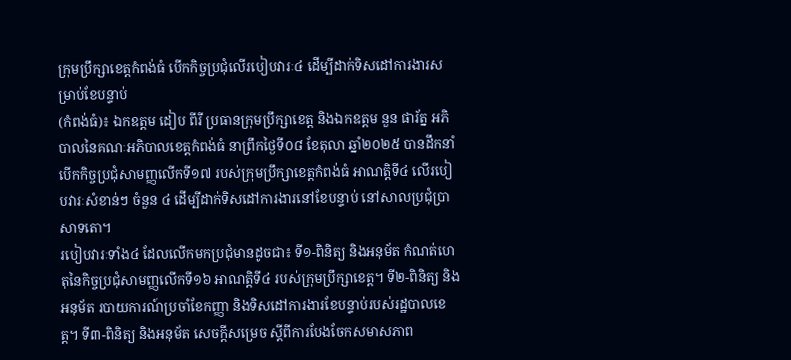ក្រុមប្រឹក្សាខេត្តកំពង់ធំ បើកកិច្ចប្រជុំលើរបៀបវារៈ៤ ដើម្បីដាក់ទិសដៅការងារសម្រាប់ខែបន្ទាប់
(កំពង់ធំ)៖ ឯកឧត្តម ដៀប ពីរី ប្រធានក្រុមប្រឹក្សាខេត្ត និងឯកឧត្តម នួន ផារ័ត្ន អភិបាលនៃគណៈអភិបាលខេត្តកំពង់ធំ នាព្រឹកថ្ងៃទី០៨ ខែតុលា ឆ្នាំ២០២៥ បានដឹកនាំបើកកិច្ចប្រជុំសាមញ្ញលើកទី១៧ របស់ក្រុមប្រឹក្សាខេត្តកំពង់ធំ អាណត្តិទី៤ លើរបៀបវារៈសំខាន់ៗ ចំនួន ៤ ដើម្បីដាក់ទិសដៅការងារនៅខែបន្ទាប់ នៅសាលប្រជុំប្រាសាទតោ។
របៀបវារៈទាំង៤ ដែលលើកមកប្រជុំមានដូចជា៖ ទី១-ពិនិត្យ និងអនុម័ត កំណត់ហេតុនៃកិច្ចប្រជុំសាមញ្ញលើកទី១៦ អាណត្តិទី៤ របស់ក្រុមប្រឹក្សាខេត្ត។ ទី២-ពិនិត្យ និងអនុម័ត របាយការណ៍ប្រចាំខែកញ្ញា និងទិសដៅការងារខែបន្ទាប់របស់រដ្ឋបាលខេត្ត។ ទី៣-ពិនិត្យ និងអនុម័ត សេចក្តីសម្រេច ស្តីពីការបែងចែកសមាសភាព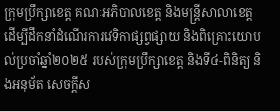ក្រុមប្រឹក្សាខេត្ត គណៈអភិបាលខេត្ត និងមន្ត្រីសាលាខេត្ត ដើម្បីដឹកនាំដំណើរការវេទិកាផ្សព្វផ្សាយ និងពិគ្រោះយោបល់ប្រចាំឆ្នាំ២០២៥ របស់ក្រុមប្រឹក្សាខេត្ត និងទី៤-ពិនិត្យ និងអនុម័ត សេចក្តីស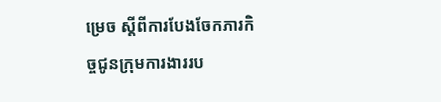ម្រេច ស្តីពីការបែងចែកភារកិច្ចជូនក្រុមការងាររប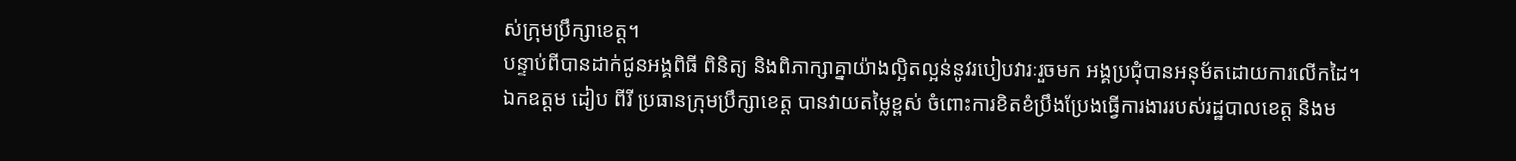ស់ក្រុមប្រឹក្សាខេត្ត។
បន្ទាប់ពីបានដាក់ជូនអង្គពិធី ពិនិត្យ និងពិភាក្សាគ្នាយ៉ាងល្អិតល្អន់នូវរបៀបវារៈរួចមក អង្គប្រជុំបានអនុម័តដោយការលើកដៃ។
ឯកឧត្តម ដៀប ពីរី ប្រធានក្រុមប្រឹក្សាខេត្ត បានវាយតម្លៃខ្ពស់ ចំពោះការខិតខំប្រឹងប្រែងធ្វើការងាររបស់រដ្ឋបាលខេត្ត និងម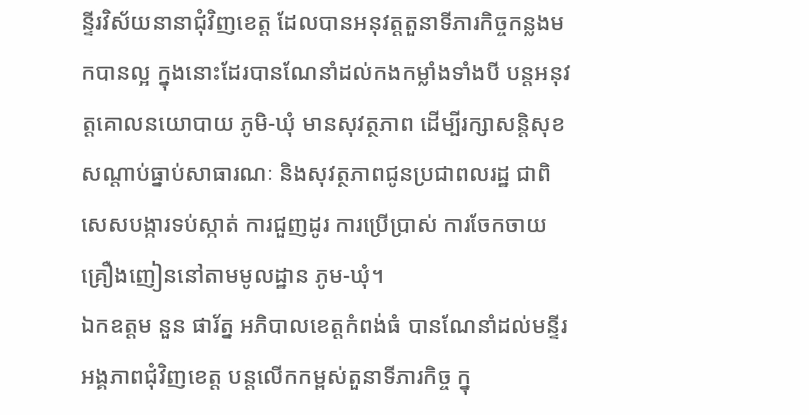ន្ទីរវិស័យនានាជុំវិញខេត្ត ដែលបានអនុវត្តតួនាទីភារកិច្ចកន្លងមកបានល្អ ក្នុងនោះដែរបានណែនាំដល់កងកម្លាំងទាំងបី បន្តអនុវត្តគោលនយោបាយ ភូមិ-ឃុំ មានសុវត្ថភាព ដើម្បីរក្សាសន្តិសុខ សណ្តាប់ធ្នាប់សាធារណៈ និងសុវត្ថភាពជូនប្រជាពលរដ្ឋ ជាពិសេសបង្ការទប់ស្កាត់ ការជួញដូរ ការប្រើប្រាស់ ការចែកចាយគ្រឿងញៀននៅតាមមូលដ្ឋាន ភូម-ឃុំ។
ឯកឧត្តម នួន ផារ័ត្ន អភិបាលខេត្តកំពង់ធំ បានណែនាំដល់មន្ទីរអង្គភាពជុំវិញខេត្ត បន្តលើកកម្ពស់តួនាទីភារកិច្ច ក្នុ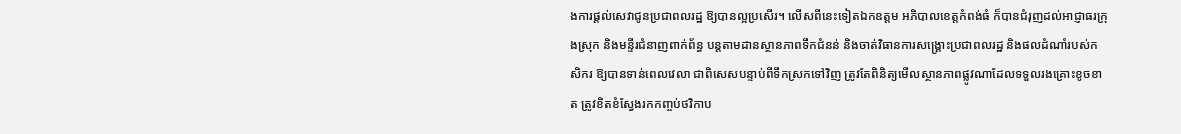ងការផ្ដល់សេវាជូនប្រជាពលរដ្ឋ ឱ្យបានល្អប្រសើរ។ លើសពីនេះទៀតឯកឧត្តម អភិបាលខេត្តកំពង់ធំ ក៏បានជំរុញដល់អាជ្ញាធរក្រុងស្រុក និងមន្ទីរជំនាញពាក់ព័ន្ធ បន្តតាមដានស្ថានភាពទឹកជំនន់ និងចាត់វិធានការសង្គ្រោះប្រជាពលរដ្ឋ និងផលដំណាំរបស់កសិករ ឱ្យបានទាន់ពេលវេលា ជាពិសេសបន្ទាប់ពីទឹកស្រកទៅវិញ ត្រូវតែពិនិត្យមើលស្ថានភាពផ្លូវណាដែលទទួលរងគ្រោះខូចខាត ត្រូវខិតខំស្វែងរកកញ្ចប់ថវិកាប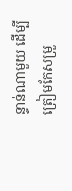ន្ទាន់ណាមួយ ដើម្បីត្រៀមកែសម្រួ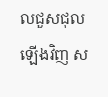លជួសជុលឡើងវិញ ស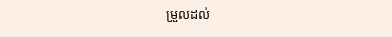ម្រួលដល់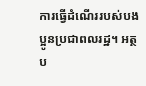ការធ្វើដំណើររបស់បងប្អូនប្រជាពលរដ្ឋ។ អត្ថប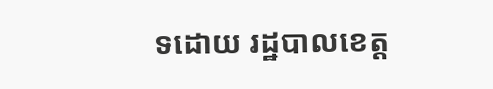ទដោយ រដ្ឋបាលខេត្ត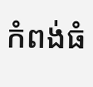កំពង់ធំ